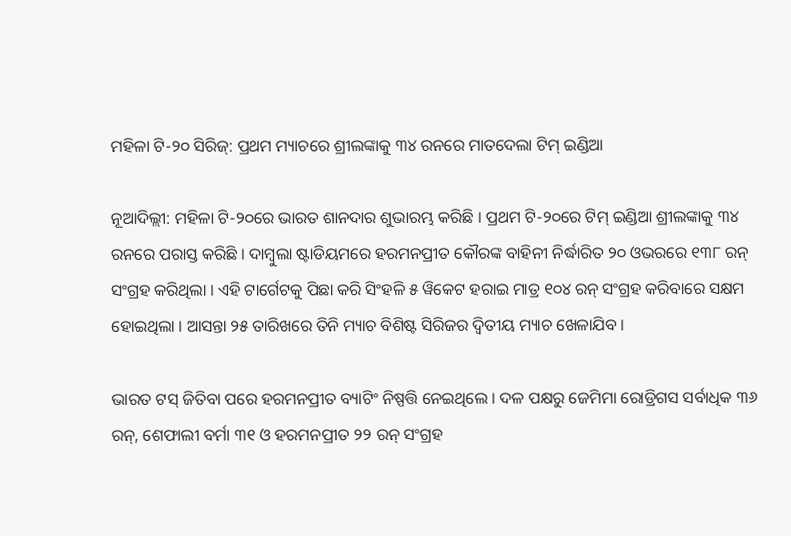ମହିଳା ଟି-୨୦ ସିରିଜ୍: ପ୍ରଥମ ମ୍ୟାଚରେ ଶ୍ରୀଲଙ୍କାକୁ ୩୪ ରନରେ ମାତଦେଲା ଟିମ୍ ଇଣ୍ଡିଆ

ନୂଆଦିଲ୍ଲୀ: ମହିଳା ଟି-୨୦ରେ ଭାରତ ଶାନଦାର ଶୁଭାରମ୍ଭ କରିଛି । ପ୍ରଥମ ଟି-୨୦ରେ ଟିମ୍ ଇଣ୍ଡିଆ ଶ୍ରୀଲଙ୍କାକୁ ୩୪ ରନରେ ପରାସ୍ତ କରିଛି । ଦାମ୍ବୁଲା ଷ୍ଟାଡିୟମରେ ହରମନପ୍ରୀତ କୌରଙ୍କ ବାହିନୀ ନିର୍ଦ୍ଧାରିତ ୨୦ ଓଭରରେ ୧୩୮ ରନ୍ ସଂଗ୍ରହ କରିଥିଲା । ଏହି ଟାର୍ଗେଟକୁ ପିଛା କରି ସିଂହଳି ୫ ୱିକେଟ ହରାଇ ମାତ୍ର ୧୦୪ ରନ୍ ସଂଗ୍ରହ କରିବାରେ ସକ୍ଷମ ହୋଇଥିଲା । ଆସନ୍ତା ୨୫ ତାରିଖରେ ତିନି ମ୍ୟାଚ ବିଶିଷ୍ଟ ସିରିଜର ଦ୍ୱିତୀୟ ମ୍ୟାଚ ଖେଳାଯିବ ।

ଭାରତ ଟସ୍ ଜିତିବା ପରେ ହରମନପ୍ରୀତ ବ୍ୟାଟିଂ ନିଷ୍ପତ୍ତି ନେଇଥିଲେ । ଦଳ ପକ୍ଷରୁ ଜେମିମା ରୋଡ୍ରିଗସ ସର୍ବାଧିକ ୩୬ ରନ୍, ଶେଫାଲୀ ବର୍ମା ୩୧ ଓ ହରମନପ୍ରୀତ ୨୨ ରନ୍ ସଂଗ୍ରହ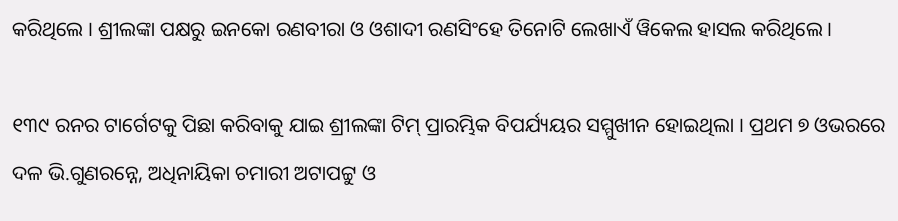କରିଥିଲେ । ଶ୍ରୀଲଙ୍କା ପକ୍ଷରୁ ଇନକୋ ରଣବୀରା ଓ ଓଶାଦୀ ରଣସିଂହେ ତିନୋଟି ଲେଖାଏଁ ୱିକେଲ ହାସଲ କରିଥିଲେ ।

୧୩୯ ରନର ଟାର୍ଗେଟକୁ ପିଛା କରିବାକୁ ଯାଇ ଶ୍ରୀଲଙ୍କା ଟିମ୍ ପ୍ରାରମ୍ଭିକ ବିପର୍ଯ୍ୟୟର ସମ୍ମୁଖୀନ ହୋଇଥିଲା । ପ୍ରଥମ ୭ ଓଭରରେ ଦଳ ଭି.ଗୁଣରନ୍ନେ, ଅଧିନାୟିକା ଚମାରୀ ଅଟାପଟ୍ଟୁ ଓ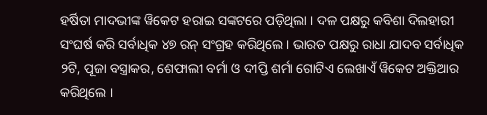ହର୍ଷିତା ମାଦଭୀଙ୍କ ୱିକେଟ ହରାଇ ସଙ୍କଟରେ ପଡ଼ିଥିଲା । ଦଳ ପକ୍ଷରୁ କବିଶା ଦିଲହାରୀ ସଂଘର୍ଷ କରି ସର୍ବାଧିକ ୪୭ ରନ୍ ସଂଗ୍ରହ କରିଥିଲେ । ଭାରତ ପକ୍ଷରୁ ରାଧା ଯାଦବ ସର୍ବାଧିକ ୨ଟି, ପୂଜା ବସ୍ତ୍ରାକର, ଶେଫାଲୀ ବର୍ମା ଓ ଦୀପ୍ତି ଶର୍ମା ଗୋଟିଏ ଲେଖାଏଁ ୱିକେଟ ଅକ୍ତିଆର କରିଥିଲେ ।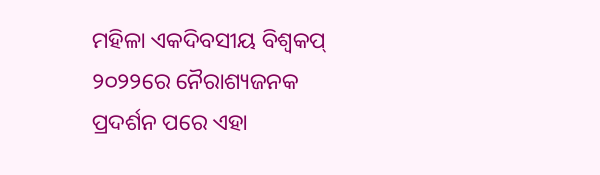ମହିଳା ଏକଦିବସୀୟ ବିଶ୍ୱକପ୍ ୨୦୨୨ରେ ନୈରାଶ୍ୟଜନକ ପ୍ରଦର୍ଶନ ପରେ ଏହା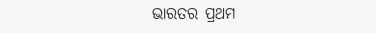ଭାରତର ପ୍ରଥମ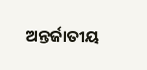ଅନ୍ତର୍ଜାତୀୟ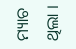ମ୍ୟାଚ ଥିଲା ।